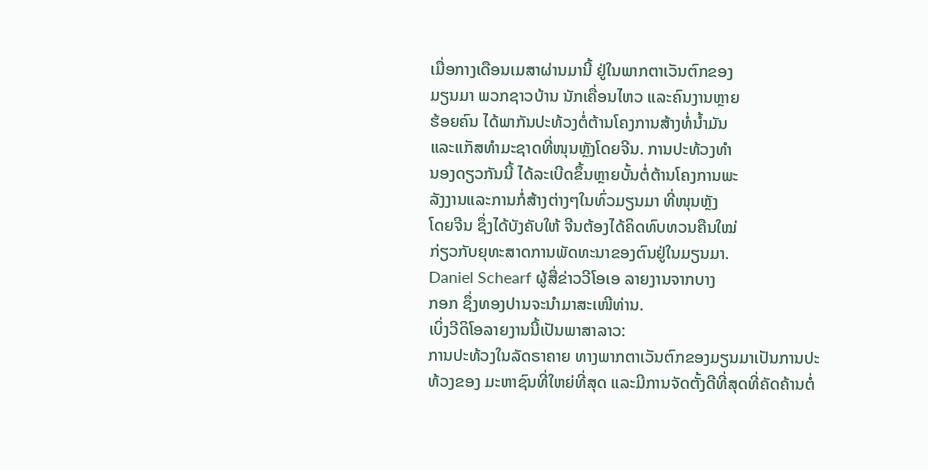ເມື່ອກາງເດືອນເມສາຜ່ານມານີ້ ຢູ່ໃນພາກຕາເວັນຕົກຂອງ
ມຽນມາ ພວກຊາວບ້ານ ນັກເຄື່ອນໄຫວ ແລະຄົນງານຫຼາຍ
ຮ້ອຍຄົນ ໄດ້ພາກັນປະທ້ວງຕໍ່ຕ້ານໂຄງການສ້າງທໍ່ນໍ້າມັນ
ແລະແກັສທໍາມະຊາດທີ່ໜຸນຫຼັງໂດຍຈີນ. ການປະທ້ວງທໍາ
ນອງດຽວກັນນີ້ ໄດ້ລະເບີດຂຶ້ນຫຼາຍບັ້ນຕໍ່ຕ້ານໂຄງການພະ
ລັງງານແລະການກໍ່ສ້າງຕ່າງໆໃນທົ່ວມຽນມາ ທີ່ໜຸນຫຼັງ
ໂດຍຈີນ ຊຶ່ງໄດ້ບັງຄັບໃຫ້ ຈີນຕ້ອງໄດ້ຄິດທົບທວນຄືນໃໝ່
ກ່ຽວກັບຍຸທະສາດການພັດທະນາຂອງຕົນຢູ່ໃນມຽນມາ.
Daniel Schearf ຜູ້ສື່ຂ່າວວີໂອເອ ລາຍງານຈາກບາງ
ກອກ ຊຶ່ງທອງປານຈະນໍາມາສະເໜີທ່ານ.
ເບິ່ງວີດິໂອລາຍງານນີ້ເປັນພາສາລາວ:
ການປະທ້ວງໃນລັດຣາຄາຍ ທາງພາກຕາເວັນຕົກຂອງມຽນມາເປັນການປະທ້ວງຂອງ ມະຫາຊົນທີ່ໃຫຍ່ທີ່ສຸດ ແລະມີການຈັດຕັ້ງດີທີ່ສຸດທີ່ຄັດຄ້ານຕໍ່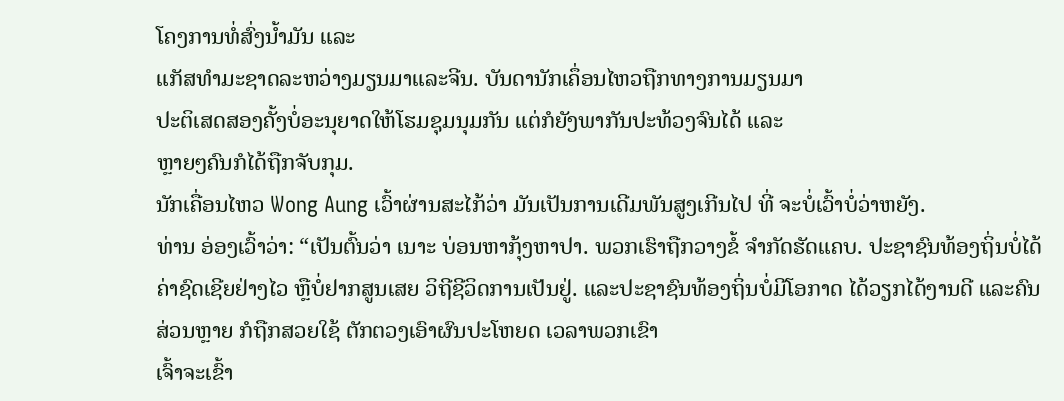ໂຄງການທໍ່ສົ່ງນໍ້າມັນ ແລະ
ແກັສທໍາມະຊາດລະຫວ່າງມຽນມາແລະຈີນ. ບັນດານັກເຄຶ່ອນໄຫວຖືກທາງການມຽນມາ
ປະຕິເສດສອງຄັ້ງບໍ່ອະນຸຍາດໃຫ້ໂຮມຊຸມນຸມກັນ ແຕ່ກໍຍັງພາກັນປະທ້ວງຈົນໄດ້ ແລະ
ຫຼາຍໆຄົນກໍໄດ້ຖືກຈັບກຸມ.
ນັກເຄື່ອນໄຫວ Wong Aung ເວົ້າຜ່ານສະໄກ້ວ່າ ມັນເປັນການເດີມພັນສູງເກີນໄປ ທີ່ ຈະບໍ່ເວົ້າບໍ່ວ່າຫຍັງ.
ທ່ານ ອ່ອງເວົ້າວ່າ: “ເປັນຕົ້ນວ່າ ເນາະ ບ່ອນຫາກຸ້ງຫາປາ. ພວກເຮົາຖືກວາງຂໍ້ ຈໍາກັດຮັດແຄບ. ປະຊາຊົນທ້ອງຖິ່ນບໍ່ໄດ້ຄ່າຊົດເຊີຍຢ່າງໄວ ຫຼືບໍ່ຢາກສູນເສຍ ວິຖີຊີວິດການເປັນຢູ່. ແລະປະຊາຊົນທ້ອງຖິ່ນບໍ່ມີໂອກາດ ໄດ້ວຽກໄດ້ງານດີ ແລະຄົນສ່ວນຫຼາຍ ກໍຖືກສວຍໃຊ້ ຕັກຕວງເອົາຜົນປະໂຫຍດ ເວລາພວກເຂົາ
ເຈົ້າຈະເຂົ້າ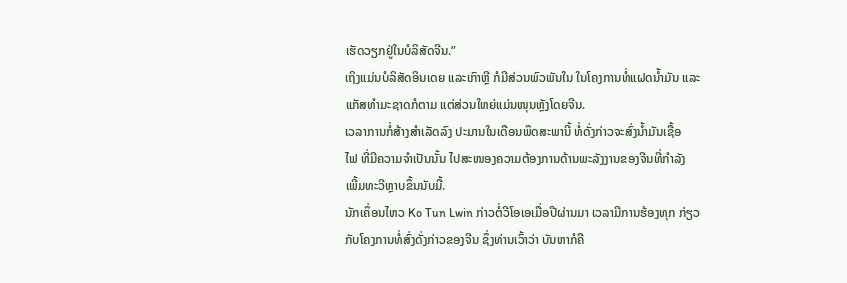ເຮັດວຽກຢູ່ໃນບໍລິສັດຈີນ.”
ເຖິງແມ່ນບໍລິສັດອິນເດຍ ແລະເກົາຫຼີ ກໍມີສ່ວນພົວພັນໃນ ໃນໂຄງການທໍ່ແຝດນໍ້າມັນ ແລະແກັສທໍາມະຊາດກໍຕາມ ແຕ່ສ່ວນໃຫຍ່ແມ່ນໜຸນຫຼັງໂດຍຈີນ.
ເວລາການກໍ່ສ້າງສໍາເລັດລົງ ປະມານໃນເດືອນພຶດສະພານີ້ ທໍ່ດັ່ງກ່າວຈະສົ່ງນໍ້າມັນເຊື້ອ
ໄຟ ທີ່ມີຄວາມຈຳເປັນນັ້ນ ໄປສະໜອງຄວາມຕ້ອງການດ້ານພະລັງງານຂອງຈີນທີ່ກໍາລັງ
ເພີ້ມທະວີຫຼາບຂຶ້ນນັບມື້.
ນັກເຄຶ່ອນໄຫວ Ko Tun Lwin ກ່າວຕໍ່ວີໂອເອເມື່ອປີຜ່ານມາ ເວລາມີການຮ້ອງທຸກ ກ່ຽວ
ກັບໂຄງການທໍ່ສົ່ງດັ່ງກ່າວຂອງຈີນ ຊຶ່ງທ່ານເວົ້າວ່າ ບັນຫາກໍຄື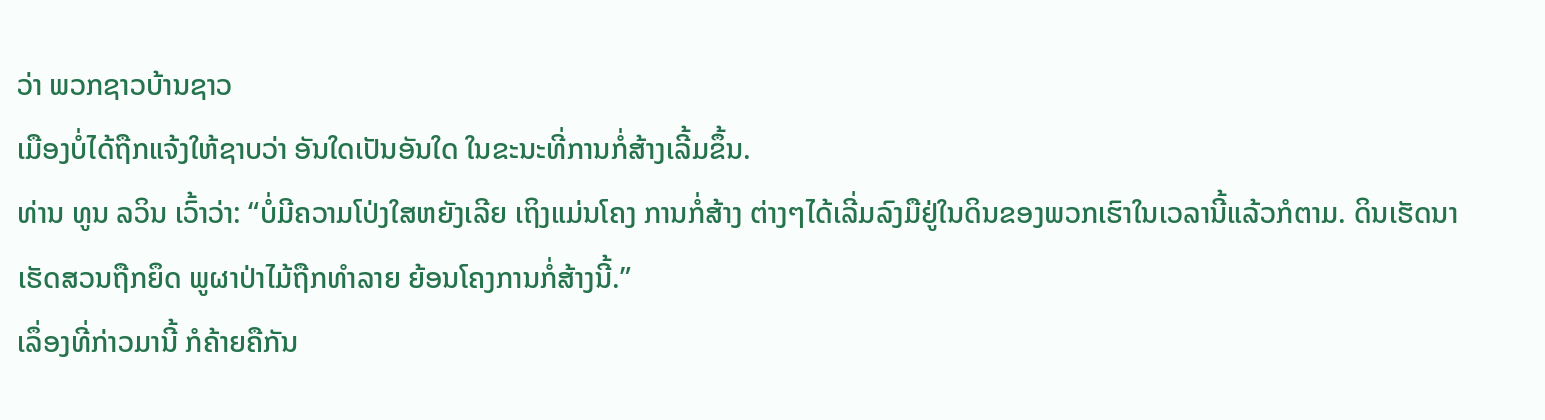ວ່າ ພວກຊາວບ້ານຊາວ
ເມືອງບໍ່ໄດ້ຖືກແຈ້ງໃຫ້ຊາບວ່າ ອັນໃດເປັນອັນໃດ ໃນຂະນະທີ່ການກໍ່ສ້າງເລີ້ມຂຶ້ນ.
ທ່ານ ທູນ ລວິນ ເວົ້າວ່າ: “ບໍ່ມີຄວາມໂປ່ງໃສຫຍັງເລີຍ ເຖິງແມ່ນໂຄງ ການກໍ່ສ້າງ ຕ່າງໆໄດ້ເລີ່ມລົງມືຢູ່ໃນດິນຂອງພວກເຮົາໃນເວລານີ້ແລ້ວກໍຕາມ. ດິນເຮັດນາ ເຮັດສວນຖືກຍຶດ ພູຜາປ່າໄມ້ຖືກທໍາລາຍ ຍ້ອນໂຄງການກໍ່ສ້າງນີ້.”
ເລຶ່ອງທີ່ກ່າວມານີ້ ກໍຄ້າຍຄືກັນ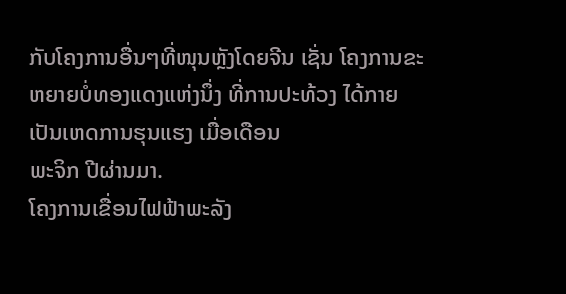ກັບໂຄງການອື່ນໆທີ່ໜຸນຫຼັງໂດຍຈີນ ເຊັ່ນ ໂຄງການຂະ ຫຍາຍບໍ່ທອງແດງແຫ່ງນຶ່ງ ທີ່ການປະທ້ວງ ໄດ້ກາຍເປັນເຫດການຮຸນແຮງ ເມື່ອເດືອນ
ພະຈິກ ປີຜ່ານມາ.
ໂຄງການເຂື່ອນໄຟຟ້າພະລັງ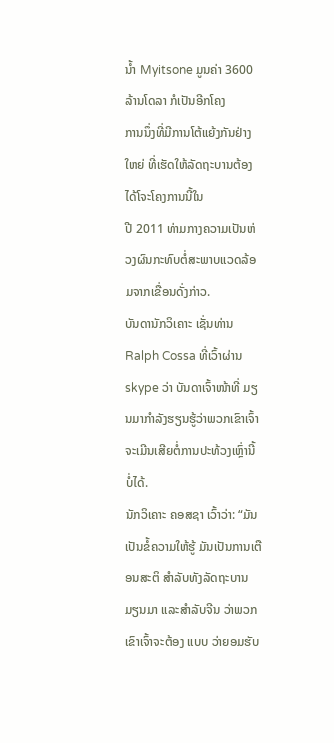ນໍ້າ Myitsone ມູນຄ່າ 3600 ລ້ານໂດລາ ກໍເປັນອີກໂຄງ
ການນຶ່ງທີ່ມີການໂຕ້ແຍ້ງກັນຢ່າງໃຫຍ່ ທີ່ເຮັດໃຫ້ລັດຖະບານຕ້ອງໄດ້ໂຈະໂຄງການນີ້ໃນ
ປີ 2011 ທ່າມກາງຄວາມເປັນຫ່ວງຜົນກະທົບຕໍ່ສະພາບແວດລ້ອມຈາກເຂື່ອນດັ່ງກ່າວ.
ບັນດານັກວິເຄາະ ເຊັ່ນທ່ານ Ralph Cossa ທີ່ເວົ້າຜ່ານ skype ວ່າ ບັນດາເຈົ້າໜ້າທີ່ ມຽນມາກໍາລັງຮຽນຮູ້ວ່າພວກເຂົາເຈົ້າຈະເມີນເສີຍຕໍ່ການປະທ້ວງເຫຼົ່ານີ້ບໍ່ໄດ້.
ນັກວິເຄາະ ຄອສຊາ ເວົ້າວ່າ: “ມັນເປັນຂໍ້ຄວາມໃຫ້ຮູ້ ມັນເປັນການເຕືອນສະຕິ ສໍາລັບທັງລັດຖະບານມຽນມາ ແລະສໍາລັບຈີນ ວ່າພວກເຂົາເຈົ້າຈະຕ້ອງ ແບບ ວ່າຍອມຮັບ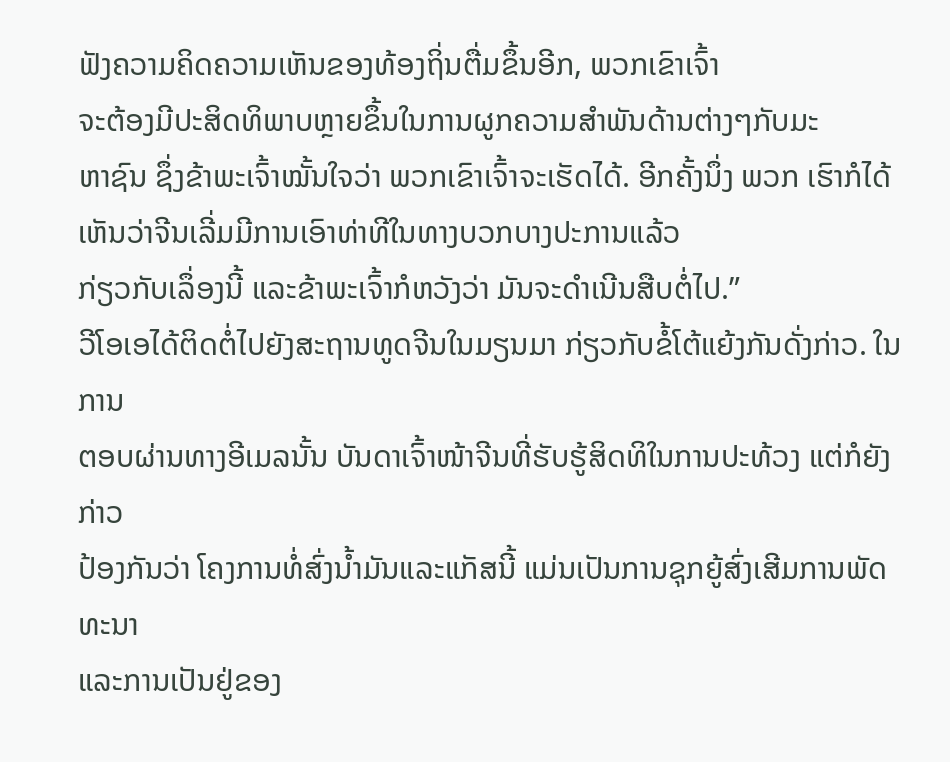ຟັງຄວາມຄິດຄວາມເຫັນຂອງທ້ອງຖິ່ນຕື່ມຂຶ້ນອີກ, ພວກເຂົາເຈົ້າ
ຈະຕ້ອງມີປະສິດທິພາບຫຼາຍຂຶ້ນໃນການຜູກຄວາມສໍາພັນດ້ານຕ່າງໆກັບມະ
ຫາຊົນ ຊຶ່ງຂ້າພະເຈົ້າໝັ້ນໃຈວ່າ ພວກເຂົາເຈົ້າຈະເຮັດໄດ້. ອີກຄັ້ງນຶ່ງ ພວກ ເຮົາກໍໄດ້ເຫັນວ່າຈີນເລີ່ມມີການເອົາທ່າທີໃນທາງບວກບາງປະການແລ້ວ
ກ່ຽວກັບເລຶ່ອງນີ້ ແລະຂ້າພະເຈົ້າກໍຫວັງວ່າ ມັນຈະດໍາເນີນສືບຕໍ່ໄປ.”
ວີໂອເອໄດ້ຕິດຕໍ່ໄປຍັງສະຖານທູດຈີນໃນມຽນມາ ກ່ຽວກັບຂໍ້ໂຕ້ແຍ້ງກັນດັ່ງກ່າວ. ໃນການ
ຕອບຜ່ານທາງອີເມລນັ້ນ ບັນດາເຈົ້າໜ້າຈີນທີ່ຮັບຮູ້ສິດທິໃນການປະທ້ວງ ແຕ່ກໍຍັງກ່າວ
ປ້ອງກັນວ່າ ໂຄງການທໍ່ສົ່ງນໍ້າມັນແລະແກັສນີ້ ແມ່ນເປັນການຊຸກຍູ້ສົ່ງເສີມການພັດທະນາ
ແລະການເປັນຢູ່ຂອງ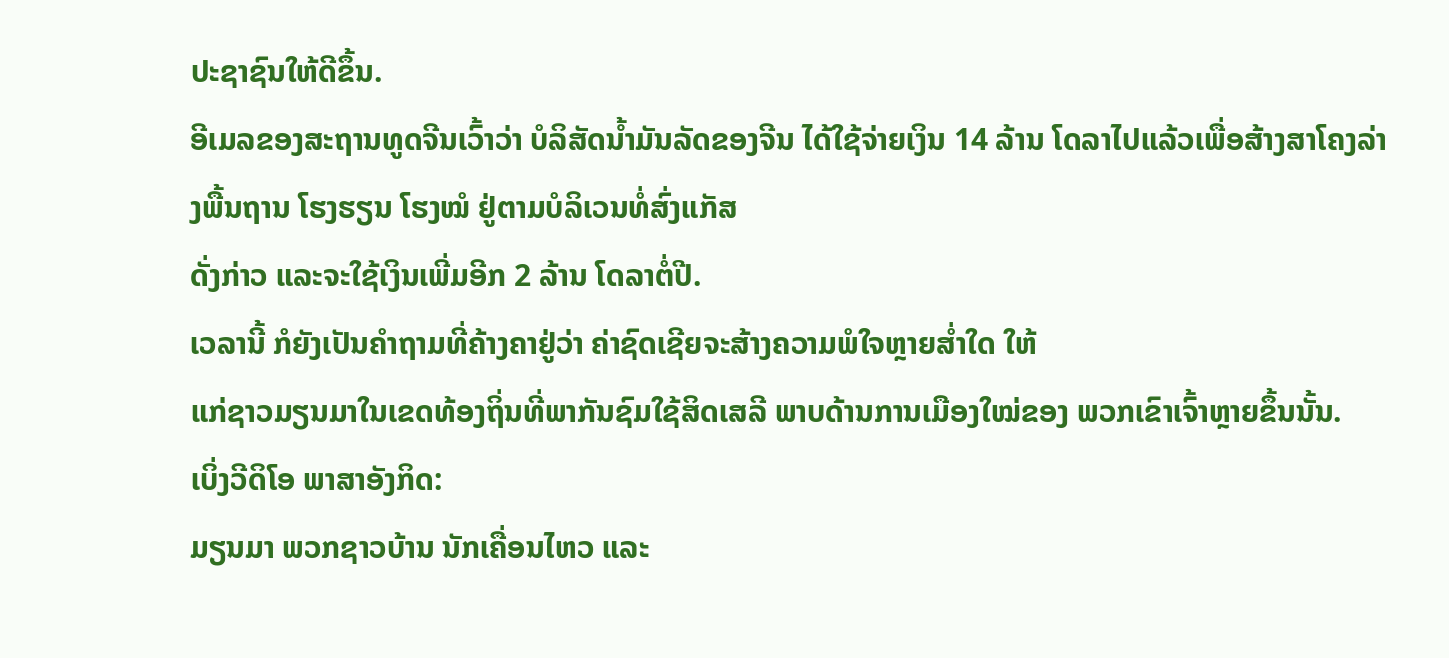ປະຊາຊົນໃຫ້ດີຂຶ້ນ.
ອີເມລຂອງສະຖານທູດຈີນເວົ້າວ່າ ບໍລິສັດນໍ້າມັນລັດຂອງຈີນ ໄດ້ໃຊ້ຈ່າຍເງິນ 14 ລ້ານ ໂດລາໄປແລ້ວເພື່ອສ້າງສາໂຄງລ່າງພື້ນຖານ ໂຮງຮຽນ ໂຮງໝໍ ຢູ່ຕາມບໍລິເວນທໍ່ສົ່ງແກັສ
ດັ່ງກ່າວ ແລະຈະໃຊ້ເງິນເພີ່ມອີກ 2 ລ້ານ ໂດລາຕໍ່ປີ.
ເວລານີ້ ກໍຍັງເປັນຄໍາຖາມທີ່ຄ້າງຄາຢູ່ວ່າ ຄ່າຊົດເຊີຍຈະສ້າງຄວາມພໍໃຈຫຼາຍສໍ່າໃດ ໃຫ້
ແກ່ຊາວມຽນມາໃນເຂດທ້ອງຖິ່ນທີ່ພາກັນຊົມໃຊ້ສິດເສລີ ພາບດ້ານການເມືອງໃໝ່ຂອງ ພວກເຂົາເຈົ້າຫຼາຍຂຶ້ນນັ້ນ.
ເບິ່ງວີດິໂອ ພາສາອັງກິດ:
ມຽນມາ ພວກຊາວບ້ານ ນັກເຄື່ອນໄຫວ ແລະ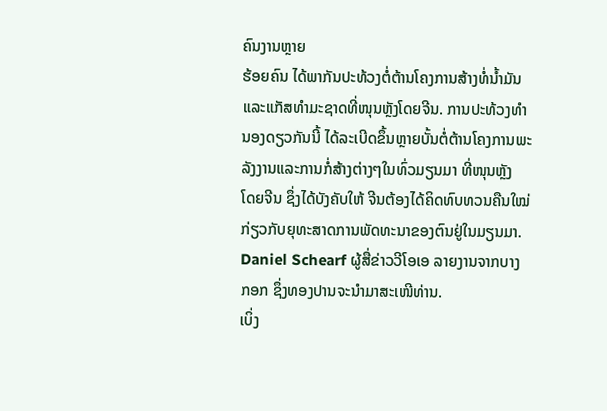ຄົນງານຫຼາຍ
ຮ້ອຍຄົນ ໄດ້ພາກັນປະທ້ວງຕໍ່ຕ້ານໂຄງການສ້າງທໍ່ນໍ້າມັນ
ແລະແກັສທໍາມະຊາດທີ່ໜຸນຫຼັງໂດຍຈີນ. ການປະທ້ວງທໍາ
ນອງດຽວກັນນີ້ ໄດ້ລະເບີດຂຶ້ນຫຼາຍບັ້ນຕໍ່ຕ້ານໂຄງການພະ
ລັງງານແລະການກໍ່ສ້າງຕ່າງໆໃນທົ່ວມຽນມາ ທີ່ໜຸນຫຼັງ
ໂດຍຈີນ ຊຶ່ງໄດ້ບັງຄັບໃຫ້ ຈີນຕ້ອງໄດ້ຄິດທົບທວນຄືນໃໝ່
ກ່ຽວກັບຍຸທະສາດການພັດທະນາຂອງຕົນຢູ່ໃນມຽນມາ.
Daniel Schearf ຜູ້ສື່ຂ່າວວີໂອເອ ລາຍງານຈາກບາງ
ກອກ ຊຶ່ງທອງປານຈະນໍາມາສະເໜີທ່ານ.
ເບິ່ງ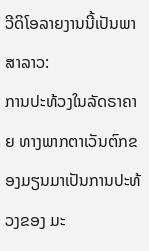ວີດິໂອລາຍງານນີ້ເປັນພາສາລາວ:
ການປະທ້ວງໃນລັດຣາຄາຍ ທາງພາກຕາເວັນຕົກຂອງມຽນມາເປັນການປະທ້ວງຂອງ ມະ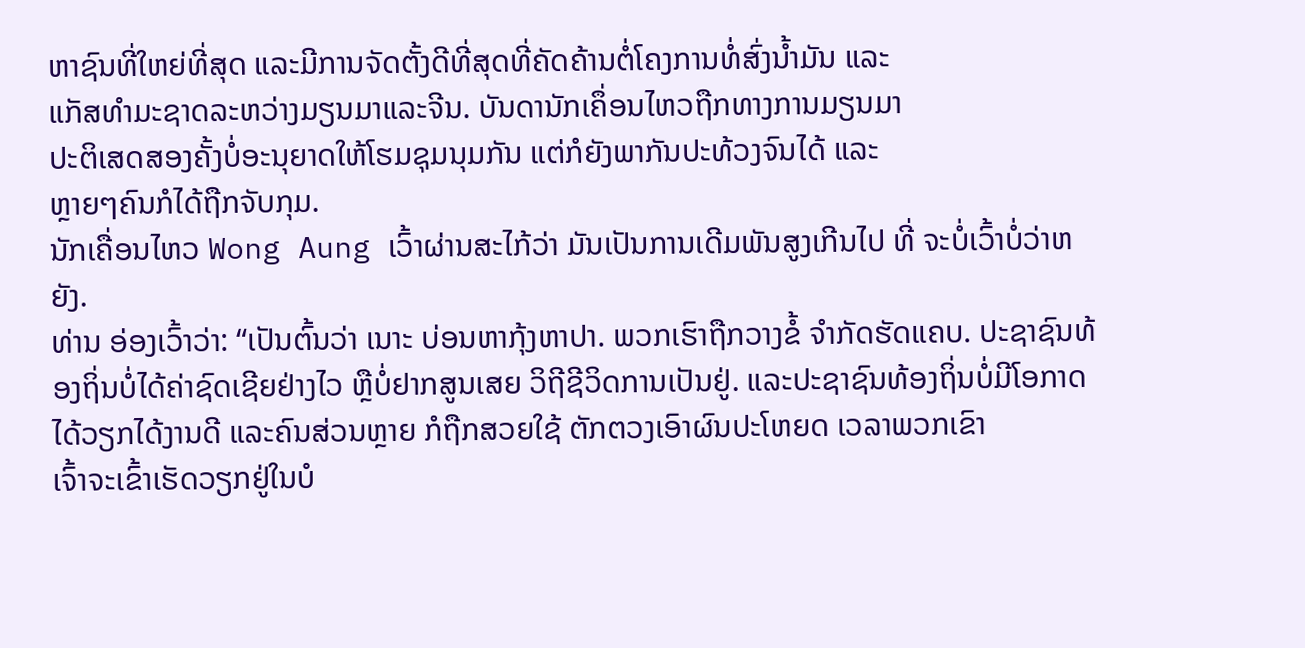ຫາຊົນທີ່ໃຫຍ່ທີ່ສຸດ ແລະມີການຈັດຕັ້ງດີທີ່ສຸດທີ່ຄັດຄ້ານຕໍ່ໂຄງການທໍ່ສົ່ງນໍ້າມັນ ແລະ
ແກັສທໍາມະຊາດລະຫວ່າງມຽນມາແລະຈີນ. ບັນດານັກເຄຶ່ອນໄຫວຖືກທາງການມຽນມາ
ປະຕິເສດສອງຄັ້ງບໍ່ອະນຸຍາດໃຫ້ໂຮມຊຸມນຸມກັນ ແຕ່ກໍຍັງພາກັນປະທ້ວງຈົນໄດ້ ແລະ
ຫຼາຍໆຄົນກໍໄດ້ຖືກຈັບກຸມ.
ນັກເຄື່ອນໄຫວ Wong Aung ເວົ້າຜ່ານສະໄກ້ວ່າ ມັນເປັນການເດີມພັນສູງເກີນໄປ ທີ່ ຈະບໍ່ເວົ້າບໍ່ວ່າຫຍັງ.
ທ່ານ ອ່ອງເວົ້າວ່າ: “ເປັນຕົ້ນວ່າ ເນາະ ບ່ອນຫາກຸ້ງຫາປາ. ພວກເຮົາຖືກວາງຂໍ້ ຈໍາກັດຮັດແຄບ. ປະຊາຊົນທ້ອງຖິ່ນບໍ່ໄດ້ຄ່າຊົດເຊີຍຢ່າງໄວ ຫຼືບໍ່ຢາກສູນເສຍ ວິຖີຊີວິດການເປັນຢູ່. ແລະປະຊາຊົນທ້ອງຖິ່ນບໍ່ມີໂອກາດ ໄດ້ວຽກໄດ້ງານດີ ແລະຄົນສ່ວນຫຼາຍ ກໍຖືກສວຍໃຊ້ ຕັກຕວງເອົາຜົນປະໂຫຍດ ເວລາພວກເຂົາ
ເຈົ້າຈະເຂົ້າເຮັດວຽກຢູ່ໃນບໍ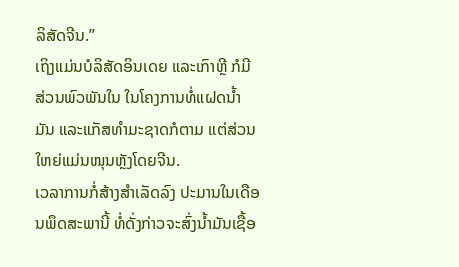ລິສັດຈີນ.”
ເຖິງແມ່ນບໍລິສັດອິນເດຍ ແລະເກົາຫຼີ ກໍມີສ່ວນພົວພັນໃນ ໃນໂຄງການທໍ່ແຝດນໍ້າມັນ ແລະແກັສທໍາມະຊາດກໍຕາມ ແຕ່ສ່ວນໃຫຍ່ແມ່ນໜຸນຫຼັງໂດຍຈີນ.
ເວລາການກໍ່ສ້າງສໍາເລັດລົງ ປະມານໃນເດືອນພຶດສະພານີ້ ທໍ່ດັ່ງກ່າວຈະສົ່ງນໍ້າມັນເຊື້ອ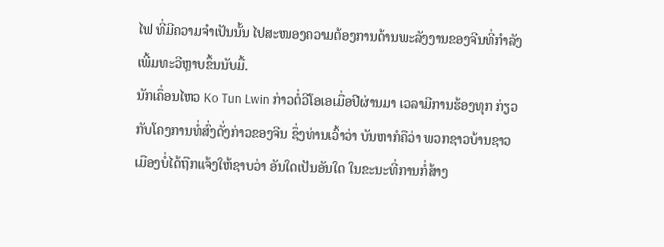ໄຟ ທີ່ມີຄວາມຈຳເປັນນັ້ນ ໄປສະໜອງຄວາມຕ້ອງການດ້ານພະລັງງານຂອງຈີນທີ່ກໍາລັງ
ເພີ້ມທະວີຫຼາບຂຶ້ນນັບມື້.
ນັກເຄຶ່ອນໄຫວ Ko Tun Lwin ກ່າວຕໍ່ວີໂອເອເມື່ອປີຜ່ານມາ ເວລາມີການຮ້ອງທຸກ ກ່ຽວ
ກັບໂຄງການທໍ່ສົ່ງດັ່ງກ່າວຂອງຈີນ ຊຶ່ງທ່ານເວົ້າວ່າ ບັນຫາກໍຄືວ່າ ພວກຊາວບ້ານຊາວ
ເມືອງບໍ່ໄດ້ຖືກແຈ້ງໃຫ້ຊາບວ່າ ອັນໃດເປັນອັນໃດ ໃນຂະນະທີ່ການກໍ່ສ້າງ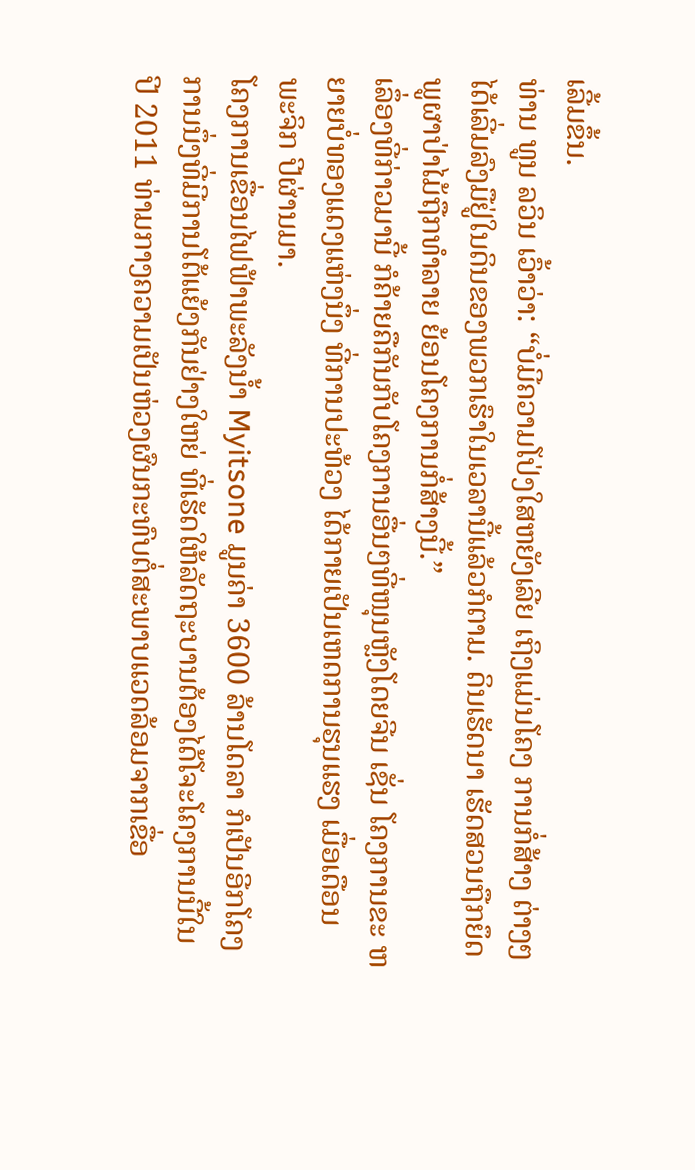ເລີ້ມຂຶ້ນ.
ທ່ານ ທູນ ລວິນ ເວົ້າວ່າ: “ບໍ່ມີຄວາມໂປ່ງໃສຫຍັງເລີຍ ເຖິງແມ່ນໂຄງ ການກໍ່ສ້າງ ຕ່າງໆໄດ້ເລີ່ມລົງມືຢູ່ໃນດິນຂອງພວກເຮົາໃນເວລານີ້ແລ້ວກໍຕາມ. ດິນເຮັດນາ ເຮັດສວນຖືກຍຶດ ພູຜາປ່າໄມ້ຖືກທໍາລາຍ ຍ້ອນໂຄງການກໍ່ສ້າງນີ້.”
ເລຶ່ອງທີ່ກ່າວມານີ້ ກໍຄ້າຍຄືກັນກັບໂຄງການອື່ນໆທີ່ໜຸນຫຼັງໂດຍຈີນ ເຊັ່ນ ໂຄງການຂະ ຫຍາຍບໍ່ທອງແດງແຫ່ງນຶ່ງ ທີ່ການປະທ້ວງ ໄດ້ກາຍເປັນເຫດການຮຸນແຮງ ເມື່ອເດືອນ
ພະຈິກ ປີຜ່ານມາ.
ໂຄງການເຂື່ອນໄຟຟ້າພະລັງນໍ້າ Myitsone ມູນຄ່າ 3600 ລ້ານໂດລາ ກໍເປັນອີກໂຄງ
ການນຶ່ງທີ່ມີການໂຕ້ແຍ້ງກັນຢ່າງໃຫຍ່ ທີ່ເຮັດໃຫ້ລັດຖະບານຕ້ອງໄດ້ໂຈະໂຄງການນີ້ໃນ
ປີ 2011 ທ່າມກາງຄວາມເປັນຫ່ວງຜົນກະທົບຕໍ່ສະພາບແວດລ້ອມຈາກເຂື່ອ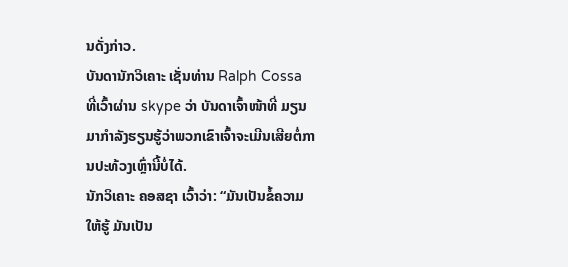ນດັ່ງກ່າວ.
ບັນດານັກວິເຄາະ ເຊັ່ນທ່ານ Ralph Cossa ທີ່ເວົ້າຜ່ານ skype ວ່າ ບັນດາເຈົ້າໜ້າທີ່ ມຽນມາກໍາລັງຮຽນຮູ້ວ່າພວກເຂົາເຈົ້າຈະເມີນເສີຍຕໍ່ການປະທ້ວງເຫຼົ່ານີ້ບໍ່ໄດ້.
ນັກວິເຄາະ ຄອສຊາ ເວົ້າວ່າ: “ມັນເປັນຂໍ້ຄວາມໃຫ້ຮູ້ ມັນເປັນ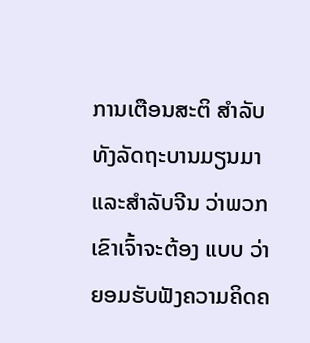ການເຕືອນສະຕິ ສໍາລັບທັງລັດຖະບານມຽນມາ ແລະສໍາລັບຈີນ ວ່າພວກເຂົາເຈົ້າຈະຕ້ອງ ແບບ ວ່າຍອມຮັບຟັງຄວາມຄິດຄ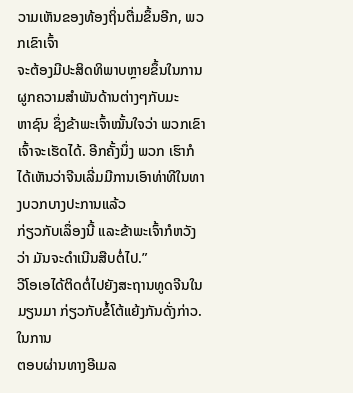ວາມເຫັນຂອງທ້ອງຖິ່ນຕື່ມຂຶ້ນອີກ, ພວກເຂົາເຈົ້າ
ຈະຕ້ອງມີປະສິດທິພາບຫຼາຍຂຶ້ນໃນການຜູກຄວາມສໍາພັນດ້ານຕ່າງໆກັບມະ
ຫາຊົນ ຊຶ່ງຂ້າພະເຈົ້າໝັ້ນໃຈວ່າ ພວກເຂົາເຈົ້າຈະເຮັດໄດ້. ອີກຄັ້ງນຶ່ງ ພວກ ເຮົາກໍໄດ້ເຫັນວ່າຈີນເລີ່ມມີການເອົາທ່າທີໃນທາງບວກບາງປະການແລ້ວ
ກ່ຽວກັບເລຶ່ອງນີ້ ແລະຂ້າພະເຈົ້າກໍຫວັງວ່າ ມັນຈະດໍາເນີນສືບຕໍ່ໄປ.”
ວີໂອເອໄດ້ຕິດຕໍ່ໄປຍັງສະຖານທູດຈີນໃນມຽນມາ ກ່ຽວກັບຂໍ້ໂຕ້ແຍ້ງກັນດັ່ງກ່າວ. ໃນການ
ຕອບຜ່ານທາງອີເມລ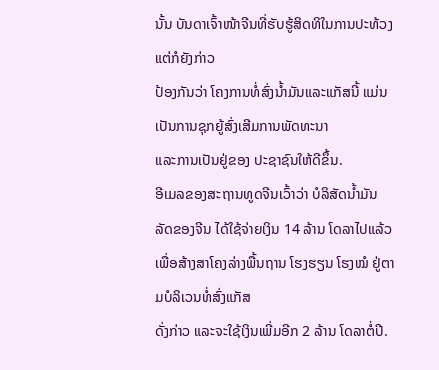ນັ້ນ ບັນດາເຈົ້າໜ້າຈີນທີ່ຮັບຮູ້ສິດທິໃນການປະທ້ວງ ແຕ່ກໍຍັງກ່າວ
ປ້ອງກັນວ່າ ໂຄງການທໍ່ສົ່ງນໍ້າມັນແລະແກັສນີ້ ແມ່ນເປັນການຊຸກຍູ້ສົ່ງເສີມການພັດທະນາ
ແລະການເປັນຢູ່ຂອງ ປະຊາຊົນໃຫ້ດີຂຶ້ນ.
ອີເມລຂອງສະຖານທູດຈີນເວົ້າວ່າ ບໍລິສັດນໍ້າມັນລັດຂອງຈີນ ໄດ້ໃຊ້ຈ່າຍເງິນ 14 ລ້ານ ໂດລາໄປແລ້ວເພື່ອສ້າງສາໂຄງລ່າງພື້ນຖານ ໂຮງຮຽນ ໂຮງໝໍ ຢູ່ຕາມບໍລິເວນທໍ່ສົ່ງແກັສ
ດັ່ງກ່າວ ແລະຈະໃຊ້ເງິນເພີ່ມອີກ 2 ລ້ານ ໂດລາຕໍ່ປີ.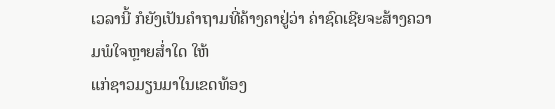ເວລານີ້ ກໍຍັງເປັນຄໍາຖາມທີ່ຄ້າງຄາຢູ່ວ່າ ຄ່າຊົດເຊີຍຈະສ້າງຄວາມພໍໃຈຫຼາຍສໍ່າໃດ ໃຫ້
ແກ່ຊາວມຽນມາໃນເຂດທ້ອງ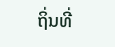ຖິ່ນທີ່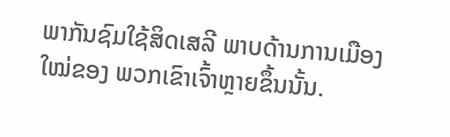ພາກັນຊົມໃຊ້ສິດເສລີ ພາບດ້ານການເມືອງໃໝ່ຂອງ ພວກເຂົາເຈົ້າຫຼາຍຂຶ້ນນັ້ນ.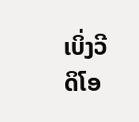ເບິ່ງວີດິໂອ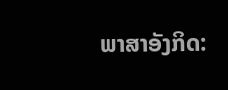ພາສາອັງກິດ: